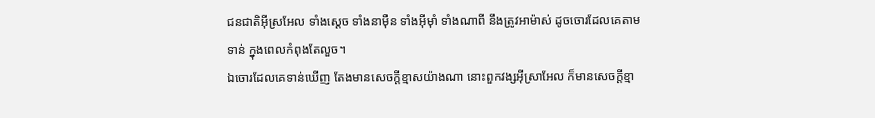ជនជាតិអ៊ីស្រអែល ទាំងស្ដេច ទាំងនាម៉ឺន ទាំងអ៊ីមុាំ ទាំងណាពី នឹងត្រូវអាម៉ាស់ ដូចចោរដែលគេតាមទាន់ ក្នុងពេលកំពុងតែលួច។
ឯចោរដែលគេទាន់ឃើញ តែងមានសេចក្ដីខ្មាសយ៉ាងណា នោះពួកវង្សអ៊ីស្រាអែល ក៏មានសេចក្ដីខ្មា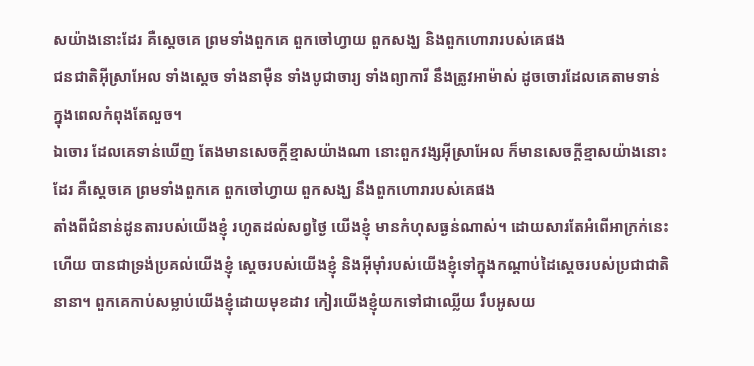សយ៉ាងនោះដែរ គឺស្តេចគេ ព្រមទាំងពួកគេ ពួកចៅហ្វាយ ពួកសង្ឃ និងពួកហោរារបស់គេផង
ជនជាតិអ៊ីស្រាអែល ទាំងស្ដេច ទាំងនាម៉ឺន ទាំងបូជាចារ្យ ទាំងព្យាការី នឹងត្រូវអាម៉ាស់ ដូចចោរដែលគេតាមទាន់ ក្នុងពេលកំពុងតែលួច។
ឯចោរ ដែលគេទាន់ឃើញ តែងមានសេចក្ដីខ្មាសយ៉ាងណា នោះពួកវង្សអ៊ីស្រាអែល ក៏មានសេចក្ដីខ្មាសយ៉ាងនោះដែរ គឺស្តេចគេ ព្រមទាំងពួកគេ ពួកចៅហ្វាយ ពួកសង្ឃ នឹងពួកហោរារបស់គេផង
តាំងពីជំនាន់ដូនតារបស់យើងខ្ញុំ រហូតដល់សព្វថ្ងៃ យើងខ្ញុំ មានកំហុសធ្ងន់ណាស់។ ដោយសារតែអំពើអាក្រក់នេះហើយ បានជាទ្រង់ប្រគល់យើងខ្ញុំ ស្ដេចរបស់យើងខ្ញុំ និងអ៊ីមុាំរបស់យើងខ្ញុំទៅក្នុងកណ្ដាប់ដៃស្ដេចរបស់ប្រជាជាតិនានា។ ពួកគេកាប់សម្លាប់យើងខ្ញុំដោយមុខដាវ កៀរយើងខ្ញុំយកទៅជាឈ្លើយ រឹបអូសយ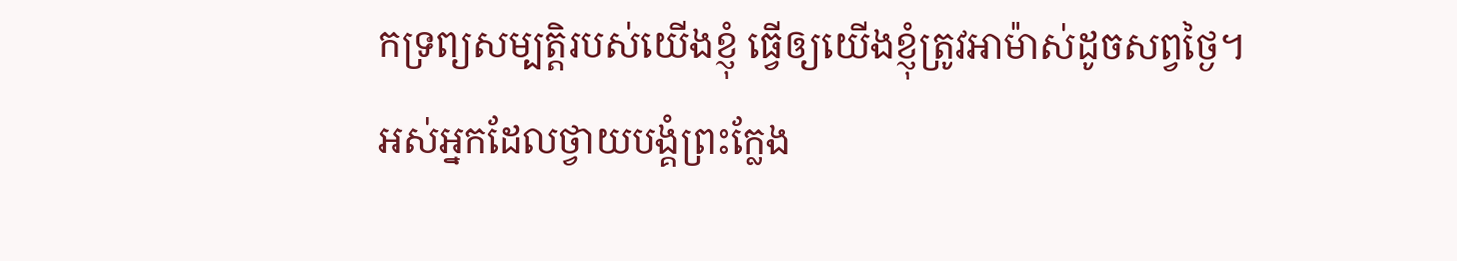កទ្រព្យសម្បត្តិរបស់យើងខ្ញុំ ធ្វើឲ្យយើងខ្ញុំត្រូវអាម៉ាស់ដូចសព្វថ្ងៃ។
អស់អ្នកដែលថ្វាយបង្គំព្រះក្លែង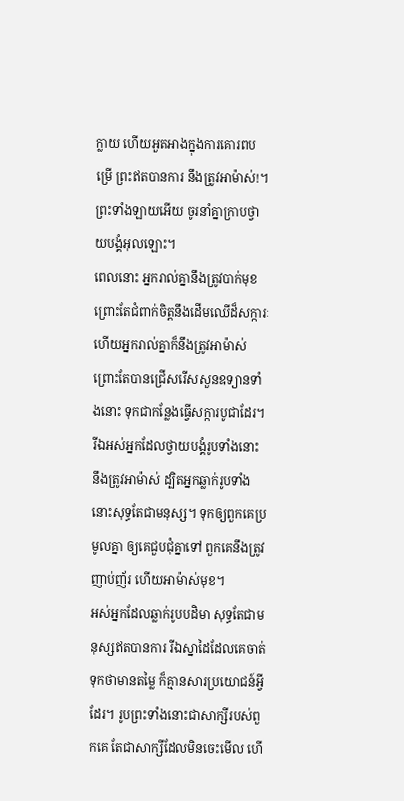ក្លាយ ហើយអួតអាងក្នុងការគោរពបម្រើ ព្រះឥតបានការ នឹងត្រូវអាម៉ាស់!។ ព្រះទាំងឡាយអើយ ចូរនាំគ្នាក្រាបថ្វាយបង្គំអុលឡោះ។
ពេលនោះ អ្នករាល់គ្នានឹងត្រូវបាក់មុខ ព្រោះតែជំពាក់ចិត្តនឹងដើមឈើដ៏សក្ការៈ ហើយអ្នករាល់គ្នាក៏នឹងត្រូវអាម៉ាស់ ព្រោះតែបានជ្រើសរើសសួនឧទ្យានទាំងនោះ ទុកជាកន្លែងធ្វើសក្ការបូជាដែរ។
រីឯអស់អ្នកដែលថ្វាយបង្គំរូបទាំងនោះ នឹងត្រូវអាម៉ាស់ ដ្បិតអ្នកឆ្លាក់រូបទាំងនោះសុទ្ធតែជាមនុស្ស។ ទុកឲ្យពួកគេប្រមូលគ្នា ឲ្យគេជួបជុំគ្នាទៅ ពួកគេនឹងត្រូវញាប់ញ័រ ហើយអាម៉ាស់មុខ។
អស់អ្នកដែលឆ្លាក់រូបបដិមា សុទ្ធតែជាមនុស្សឥតបានការ រីឯស្នាដៃដែលគេចាត់ទុកថាមានតម្លៃ ក៏គ្មានសារប្រយោជន៍អ្វីដែរ។ រូបព្រះទាំងនោះជាសាក្សីរបស់ពួកគេ តែជាសាក្សីដែលមិនចេះមើល ហើ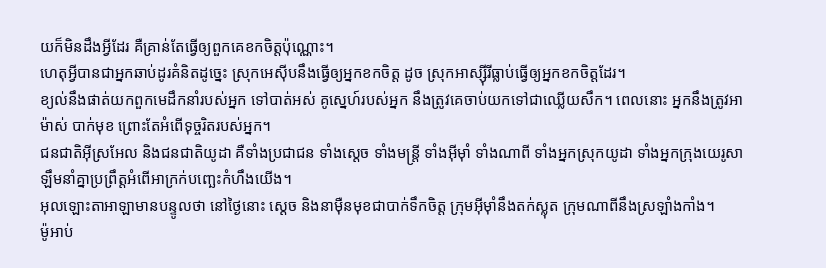យក៏មិនដឹងអ្វីដែរ គឺគ្រាន់តែធ្វើឲ្យពួកគេខកចិត្តប៉ុណ្ណោះ។
ហេតុអ្វីបានជាអ្នកឆាប់ដូរគំនិតដូច្នេះ ស្រុកអេស៊ីបនឹងធ្វើឲ្យអ្នកខកចិត្ត ដូច ស្រុកអាស្ស៊ីរីធ្លាប់ធ្វើឲ្យអ្នកខកចិត្តដែរ។
ខ្យល់នឹងផាត់យកពួកមេដឹកនាំរបស់អ្នក ទៅបាត់អស់ គូស្នេហ៍របស់អ្នក នឹងត្រូវគេចាប់យកទៅជាឈ្លើយសឹក។ ពេលនោះ អ្នកនឹងត្រូវអាម៉ាស់ បាក់មុខ ព្រោះតែអំពើទុច្ចរិតរបស់អ្នក។
ជនជាតិអ៊ីស្រអែល និងជនជាតិយូដា គឺទាំងប្រជាជន ទាំងស្ដេច ទាំងមន្ត្រី ទាំងអ៊ីមុាំ ទាំងណាពី ទាំងអ្នកស្រុកយូដា ទាំងអ្នកក្រុងយេរូសាឡឹមនាំគ្នាប្រព្រឹត្តអំពើអាក្រក់បញ្ឆេះកំហឹងយើង។
អុលឡោះតាអាឡាមានបន្ទូលថា នៅថ្ងៃនោះ ស្ដេច និងនាម៉ឺនមុខជាបាក់ទឹកចិត្ត ក្រុមអ៊ីមុាំនឹងតក់ស្លុត ក្រុមណាពីនឹងស្រឡាំងកាំង។
ម៉ូអាប់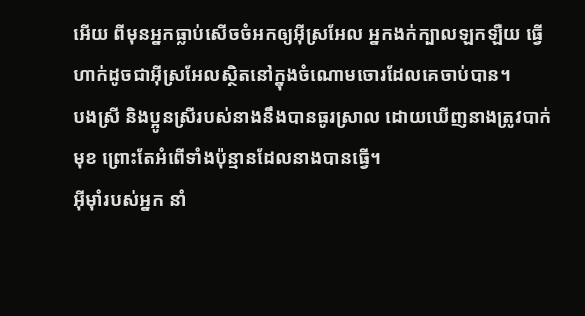អើយ ពីមុនអ្នកធ្លាប់សើចចំអកឲ្យអ៊ីស្រអែល អ្នកងក់ក្បាលឡកឡឺយ ធ្វើហាក់ដូចជាអ៊ីស្រអែលស្ថិតនៅក្នុងចំណោមចោរដែលគេចាប់បាន។
បងស្រី និងប្អូនស្រីរបស់នាងនឹងបានធូរស្រាល ដោយឃើញនាងត្រូវបាក់មុខ ព្រោះតែអំពើទាំងប៉ុន្មានដែលនាងបានធ្វើ។
អ៊ីមុាំរបស់អ្នក នាំ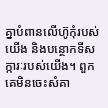គ្នាបំពានលើហ៊ូកុំរបស់យើង និងបន្ថោកទីសក្ការៈរបស់យើង។ ពួកគេមិនចេះសំគា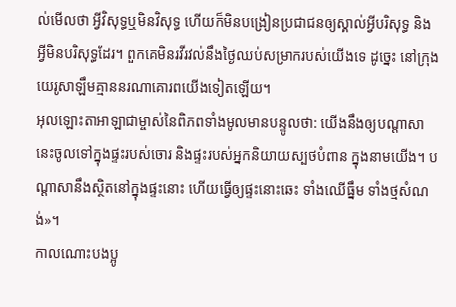ល់មើលថា អ្វីវិសុទ្ធឬមិនវិសុទ្ធ ហើយក៏មិនបង្រៀនប្រជាជនឲ្យស្គាល់អ្វីបរិសុទ្ធ និងអ្វីមិនបរិសុទ្ធដែរ។ ពួកគេមិនរវីរវល់នឹងថ្ងៃឈប់សម្រាករបស់យើងទេ ដូច្នេះ នៅក្រុងយេរូសាឡឹមគ្មាននរណាគោរពយើងទៀតឡើយ។
អុលឡោះតាអាឡាជាម្ចាស់នៃពិភពទាំងមូលមានបន្ទូលថា: យើងនឹងឲ្យបណ្ដាសានេះចូលទៅក្នុងផ្ទះរបស់ចោរ និងផ្ទះរបស់អ្នកនិយាយស្បថបំពាន ក្នុងនាមយើង។ បណ្ដាសានឹងស្ថិតនៅក្នុងផ្ទះនោះ ហើយធ្វើឲ្យផ្ទះនោះឆេះ ទាំងឈើធ្នឹម ទាំងថ្មសំណង់»។
កាលណោះបងប្អូ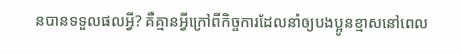នបានទទួលផលអ្វី? គឺគ្មានអ្វីក្រៅពីកិច្ចការដែលនាំឲ្យបងប្អូនខ្មាសនៅពេល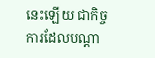នេះឡើយ ជាកិច្ចការដែលបណ្ដា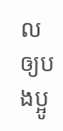លឲ្យបងប្អូ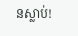នស្លាប់!